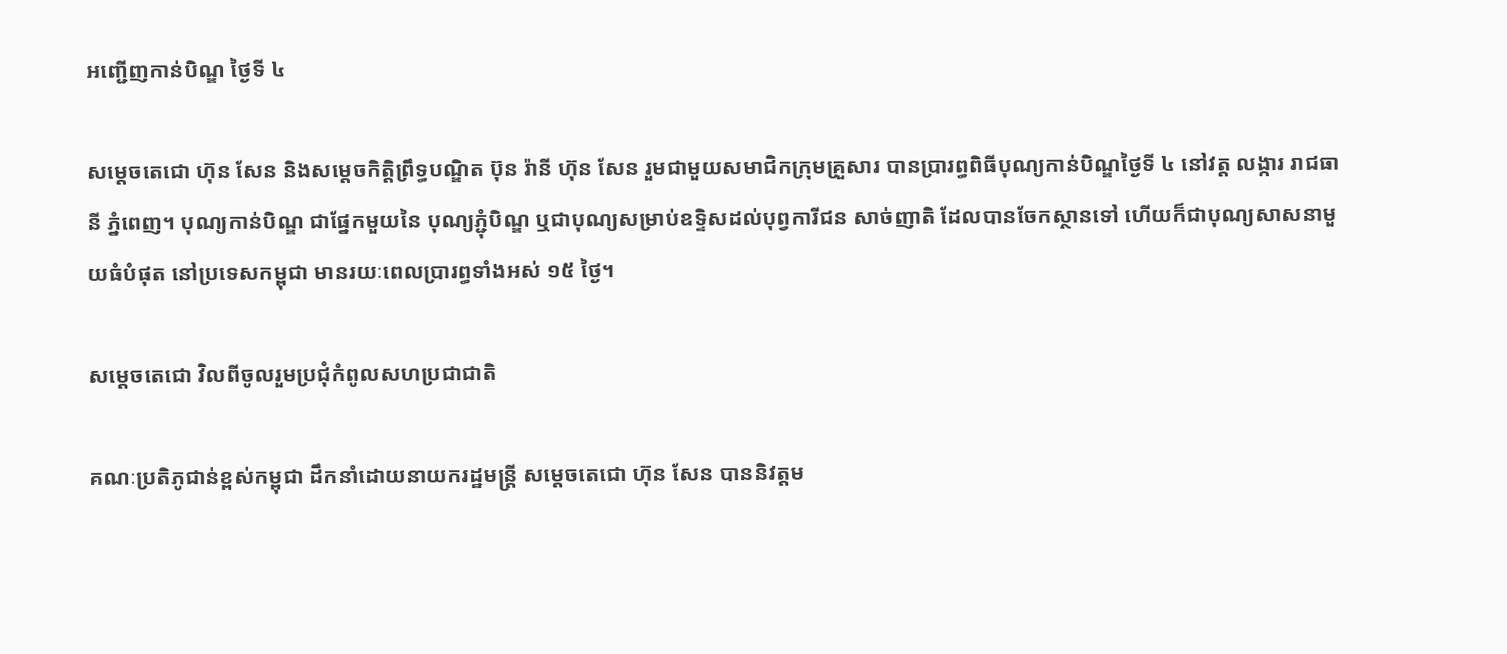អញ្ជើញកាន់បិណ្ឌ ថ្ងៃទី ៤

សម្តេចតេជោ ហ៊ុន សែន និងសម្តេចកិត្តិព្រឹទ្ធបណ្ឌិត ប៊ុន រ៉ានី ហ៊ុន សែន រួមជាមួយសមាជិកក្រុមគ្រួសារ បានប្រារព្ធពិធីបុណ្យកាន់បិណ្ឌថ្ងៃទី ៤ នៅវត្ត លង្ការ រាជធានី ភ្នំពេញ។ បុណ្យកាន់បិណ្ឌ ជាផ្នែកមួយនៃ បុណ្យភ្ជុំបិណ្ឌ ឬជាបុណ្យសម្រាប់ឧទ្ទិសដល់បុព្វការីជន សាច់ញាតិ ដែលបានចែកស្ថានទៅ ហើយក៏ជាបុណ្យសាសនាមួយធំបំផុត នៅប្រទេសកម្ពុជា មានរយៈពេលប្រារព្ធទាំងអស់ ១៥ ថ្ងៃ។

សម្តេចតេជោ វិលពីចូលរួមប្រជុំកំពូលសហប្រជាជាតិ

គណៈប្រតិភូជាន់ខ្ពស់កម្ពុជា ដឹកនាំដោយនាយករដ្ឋមន្ត្រី សម្តេចតេជោ ហ៊ុន សែន បាននិវត្តម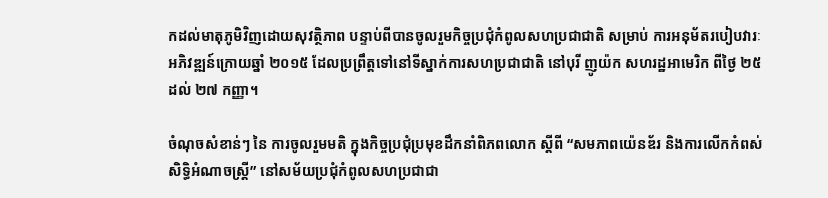កដល់មាតុភូមិវិញដោយសុវត្ថិភាព បន្ទាប់ពីបានចូលរួមកិច្ចប្រជុំកំពូលសហប្រជាជាតិ សម្រាប់ ការអនុម័តរបៀបវារៈអភិវឌ្ឍន៍ក្រោយឆ្នាំ ២០១៥ ដែលប្រព្រឹត្តទៅនៅទីស្នាក់ការសហប្រជាជាតិ នៅបុរី ញូយ៉ក សហរដ្ឋអាមេរិក ពីថ្ងៃ ២៥ ដល់ ២៧ កញ្ញា។

ចំណុចសំខាន់ៗ នៃ ការចូលរួមមតិ ក្នុងកិច្ចប្រជុំប្រមុខដឹកនាំពិភពលោក ស្តីពី “សមភាពយ៉េនឌ័រ និងការលើកកំពស់សិទ្ធិអំណាចស្រ្តី” នៅសម័យប្រជុំកំពូលសហប្រជាជា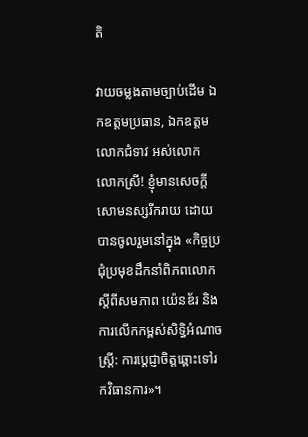តិ

វាយចម្លងតាមច្បាប់ដើម ឯកឧត្តមប្រធាន, ឯកឧត្តម លោកជំទាវ អស់លោក លោកស្រី! ខ្ញុំមានសេចក្តីសោមនស្សរីករាយ ដោយបានចូលរួមនៅក្នុង «កិច្ចប្រជុំប្រមុខដឹកនាំពិភពលោក ស្តីពីសមភាព យ៉េនឌ័រ និងការលើកកម្ពស់សិទ្ធិអំណាចស្រ្តី: ការប្តេជ្ញាចិត្តឆ្ពោះទៅរកវិធានការ»។